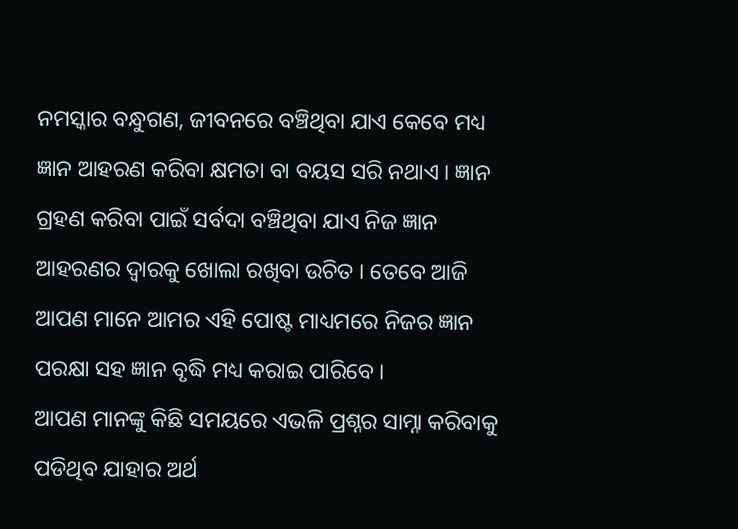ନମସ୍କାର ବନ୍ଧୁଗଣ, ଜୀବନରେ ବଞ୍ଚିଥିବା ଯାଏ କେବେ ମଧ୍ୟ ଜ୍ଞାନ ଆହରଣ କରିବା କ୍ଷମତା ବା ବୟସ ସରି ନଥାଏ । ଜ୍ଞାନ ଗ୍ରହଣ କରିବା ପାଇଁ ସର୍ବଦା ବଞ୍ଚିଥିବା ଯାଏ ନିଜ ଜ୍ଞାନ ଆହରଣର ଦ୍ଵାରକୁ ଖୋଲା ରଖିବା ଉଚିତ । ତେବେ ଆଜି ଆପଣ ମାନେ ଆମର ଏହି ପୋଷ୍ଟ ମାଧ୍ୟମରେ ନିଜର ଜ୍ଞାନ ପରକ୍ଷା ସହ ଜ୍ଞାନ ବୃଦ୍ଧି ମଧ୍ୟ କରାଇ ପାରିବେ ।
ଆପଣ ମାନଙ୍କୁ କିଛି ସମୟରେ ଏଭଳି ପ୍ରଶ୍ନର ସାମ୍ନା କରିବାକୁ ପଡିଥିବ ଯାହାର ଅର୍ଥ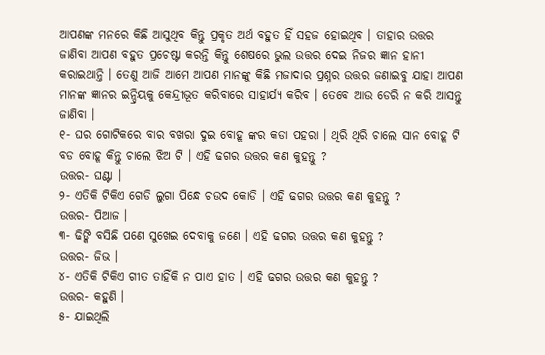ଆପଣଙ୍କ ମନରେ କିଛି ଆସୁଥିବ କିନ୍ତୁ ପ୍ରକୃତ ଅର୍ଥ ବହୁତ ହିଁ ସହଜ ହୋଇଥିବ । ତାହାର ଉତ୍ତର ଜାଣିବା ଆପଣ ବହୁତ ପ୍ରଚେଷ୍ଟା କରନ୍ତି କିନ୍ତୁ ଶେଷରେ ଭୁଲ ଉତ୍ତର ଦେଇ ନିଜର ଜ୍ଞାନ ହାନୀ କରାଇଥାନ୍ତି । ତେଣୁ ଆଜି ଆମେ ଆପଣ ମାନଙ୍କୁ କିଛି ମଜାଦାର ପ୍ରଶ୍ନର ଉତ୍ତର ଜଣାଇବୁ ଯାହା ଆପଣ ମାନଙ୍କ ଜ୍ଞାନର ଇନ୍ଦ୍ରିୟକୁ କେନ୍ଦ୍ରୀଭୂତ କରିବାରେ ସାହାର୍ଯ୍ୟ କରିବ । ତେବେ ଆଉ ଡେରି ନ କରି ଆସନ୍ତୁ ଜାଣିବା ।
୧- ଘର ଗୋଟିକରେ ବାର ବଖରା ଦୁଇ ବୋହୂ ଙ୍କର କଡା ପହରା । ଥିରି ଥିରି ଚାଲେ ସାନ ବୋହୂ ଟି ବଡ ବୋହୂ କିନ୍ତୁ ଚାଲେ ଝିଅ ଟି । ଏହି ଢଗର ଉତ୍ତର କଣ କୁହନ୍ତୁ ?
ଉତ୍ତର- ଘଣ୍ଟା ।
୨- ଏତିକି ଟିକିଏ ଗେଡି ଲୁଗା ପିନ୍ଧେ ଚଉଦ କୋଡି । ଏହି ଢଗର ଉତ୍ତର କଣ କୁହନ୍ତୁ ?
ଉତ୍ତର- ପିଆଜ ।
୩- ଢିଙ୍କି ବସିଛି ପଣେ ସୁଖେଇ ଦେବାକୁ ଜଣେ । ଏହି ଢଗର ଉତ୍ତର କଣ କୁହନ୍ତୁ ?
ଉତ୍ତର- ଜିଭ ।
୪- ଏତିକି ଟିକିଏ ଗୀତ ତାହିଁକି ନ ପାଏ ହାତ । ଏହି ଢଗର ଉତ୍ତର କଣ କୁହନ୍ତୁ ?
ଉତ୍ତର- କହୁଣି ।
୫- ଯାଇଥିଲି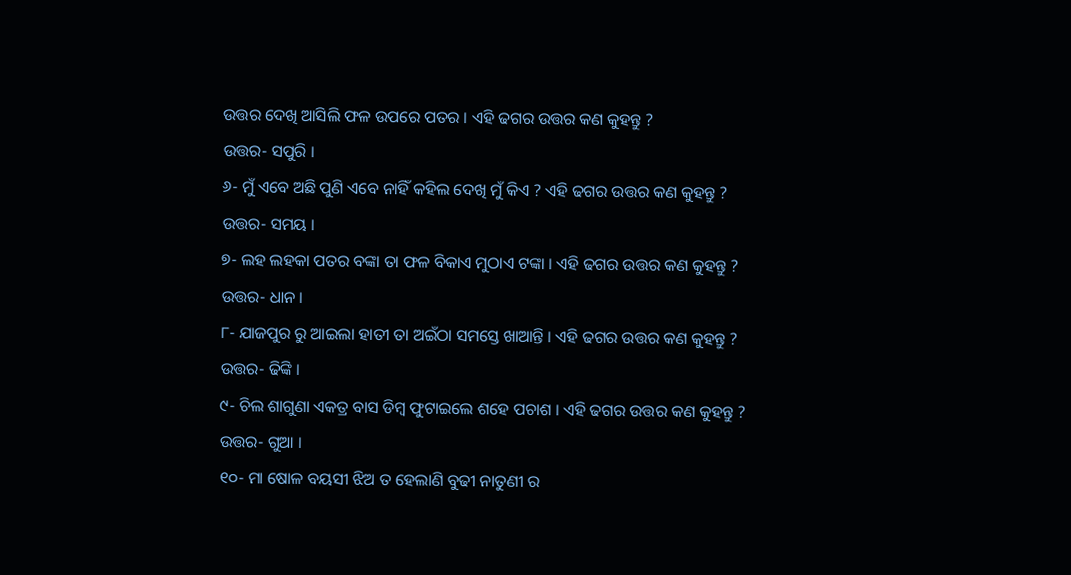ଉତ୍ତର ଦେଖି ଆସିଲି ଫଳ ଉପରେ ପତର । ଏହି ଢଗର ଉତ୍ତର କଣ କୁହନ୍ତୁ ?
ଉତ୍ତର- ସପୁରି ।
୬- ମୁଁ ଏବେ ଅଛି ପୁଣି ଏବେ ନାହିଁ କହିଲ ଦେଖି ମୁଁ କିଏ ? ଏହି ଢଗର ଉତ୍ତର କଣ କୁହନ୍ତୁ ?
ଉତ୍ତର- ସମୟ ।
୭- ଲହ ଲହକା ପତର ବଙ୍କା ତା ଫଳ ବିକାଏ ମୁଠାଏ ଟଙ୍କା । ଏହି ଢଗର ଉତ୍ତର କଣ କୁହନ୍ତୁ ?
ଉତ୍ତର- ଧାନ ।
୮- ଯାଜପୁର ରୁ ଆଇଲା ହାତୀ ତା ଅଇଁଠା ସମସ୍ତେ ଖାଆନ୍ତି । ଏହି ଢଗର ଉତ୍ତର କଣ କୁହନ୍ତୁ ?
ଉତ୍ତର- ଢିଙ୍କି ।
୯- ଚିଲ ଶାଗୁଣା ଏକତ୍ର ବାସ ଡିମ୍ବ ଫୁଟାଇଲେ ଶହେ ପଚାଶ । ଏହି ଢଗର ଉତ୍ତର କଣ କୁହନ୍ତୁ ?
ଉତ୍ତର- ଗୁଆ ।
୧୦- ମା ଷୋଳ ବୟସୀ ଝିଅ ତ ହେଲାଣି ବୁଢୀ ନାତୁଣୀ ର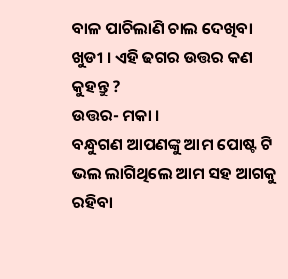ବାଳ ପାଚିଲାଣି ଚାଲ ଦେଖିବା ଖୁଡୀ । ଏହି ଢଗର ଉତ୍ତର କଣ କୁହନ୍ତୁ ?
ଉତ୍ତର- ମକା ।
ବନ୍ଧୁଗଣ ଆପଣଙ୍କୁ ଆମ ପୋଷ୍ଟ ଟି ଭଲ ଲାଗିଥିଲେ ଆମ ସହ ଆଗକୁ ରହିବା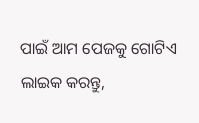ପାଇଁ ଆମ ପେଜକୁ ଗୋଟିଏ ଲାଇକ କରନ୍ତୁ,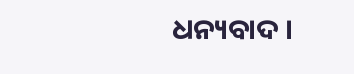ଧନ୍ୟବାଦ ।